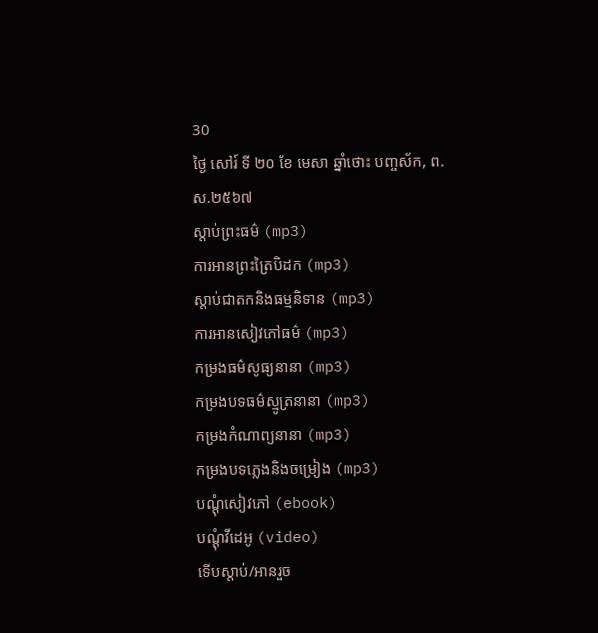30
ថ្ងៃ សៅរ៍ ទី ២០ ខែ មេសា ឆ្នាំថោះ បញ្ចស័ក, ព.ស.២៥៦៧
ស្តាប់ព្រះធម៌ (mp3)
ការអានព្រះត្រៃបិដក (mp3)
ស្តាប់ជាតកនិងធម្មនិទាន (mp3)
ការអានសៀវភៅធម៌ (mp3)
កម្រងធម៌សូធ្យនានា (mp3)
កម្រងបទធម៌ស្មូត្រនានា (mp3)
កម្រងកំណាព្យនានា (mp3)
កម្រងបទភ្លេងនិងចម្រៀង (mp3)
បណ្តុំសៀវភៅ (ebook)
បណ្តុំវីដេអូ (video)
ទើបស្តាប់/អានរួច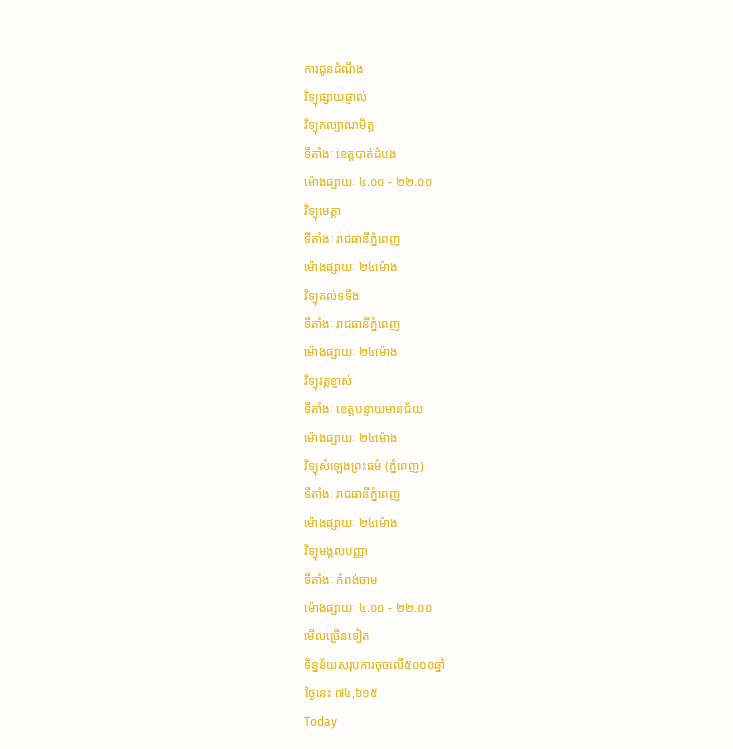ការជូនដំណឹង
វិទ្យុផ្សាយផ្ទាល់
វិទ្យុកល្យាណមិត្ត
ទីតាំងៈ ខេត្តបាត់ដំបង
ម៉ោងផ្សាយៈ ៤.០០ - ២២.០០
វិទ្យុមេត្តា
ទីតាំងៈ រាជធានីភ្នំពេញ
ម៉ោងផ្សាយៈ ២៤ម៉ោង
វិទ្យុគល់ទទឹង
ទីតាំងៈ រាជធានីភ្នំពេញ
ម៉ោងផ្សាយៈ ២៤ម៉ោង
វិទ្យុវត្តខ្ចាស់
ទីតាំងៈ ខេត្តបន្ទាយមានជ័យ
ម៉ោងផ្សាយៈ ២៤ម៉ោង
វិទ្យុសំឡេងព្រះធម៌ (ភ្នំពេញ)
ទីតាំងៈ រាជធានីភ្នំពេញ
ម៉ោងផ្សាយៈ ២៤ម៉ោង
វិទ្យុមង្គលបញ្ញា
ទីតាំងៈ កំពង់ចាម
ម៉ោងផ្សាយៈ ៤.០០ - ២២.០០
មើលច្រើនទៀត
ទិន្នន័យសរុបការចុចលើ៥០០០ឆ្នាំ
ថ្ងៃនេះ ៧៤,៦១៥
Today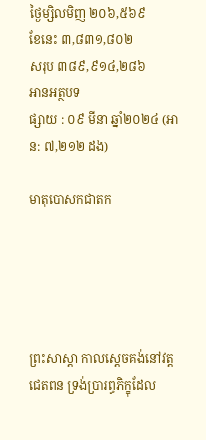ថ្ងៃម្សិលមិញ ២០៦,៥៦៩
ខែនេះ ៣,៨៣១,៨០២
សរុប ៣៨៩,៩១៤,២៨៦
អានអត្ថបទ
ផ្សាយ : ០៩ មីនា ឆ្នាំ២០២៤ (អាន: ៧,២១២ ដង)

មាតុបោសកជាតក





ព្រះសាស្ដា កាលស្ដេចគង់នៅវត្តជេតពន ទ្រង់ប្រារព្ធភិក្ខុដែល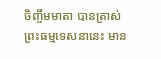ចិញ្ចឹមមាតា បានត្រាស់ព្រះធម្មទេសនានេះ មាន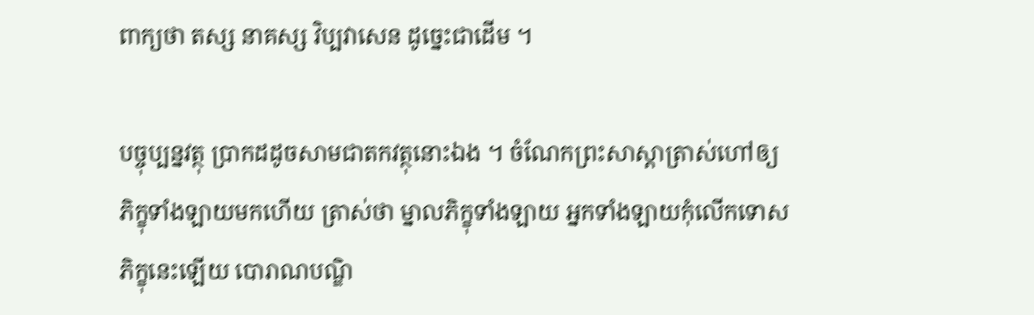ពាក្យថា តស្ស នាគស្ស វិប្បវាសេន ដូច្នេះជាដើម ។

បច្ចុប្បន្នវត្ថុ ប្រាកដដូចសាមជាតកវត្ថុនោះឯង ។ ចំណែកព្រះសាស្ដាត្រាស់ហៅឲ្យភិក្ខុទាំងឡាយមកហើយ ត្រាស់ថា ម្នាលភិក្ខុទាំងឡាយ អ្នកទាំងឡាយកុំលើកទោសភិក្ខុនេះឡើយ បោរាណបណ្ឌិ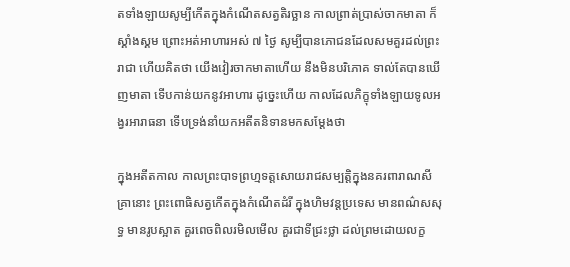តទាំងឡាយសូម្បីកើតក្នុងកំណើតសត្វតិរច្ឆាន កាលព្រាត់ប្រាស់ចាកមាតា ក៏ស្គាំងស្គម ព្រោះអត់អាហារអស់ ៧ ថ្ងៃ សូម្បីបានភោជនដែលសមគួរដល់ព្រះរាជា ហើយគិតថា យើងវៀរចាកមាតាហើយ នឹងមិនបរិភោគ ទាល់តែបានឃើញមាតា ទើបកាន់យកនូវអាហារ ដូច្នេះហើយ កាលដែលភិក្ខុទាំងឡាយទូលអង្វរអារាធនា ទើបទ្រង់នាំយកអតីតនិទានមកសម្ដែងថា

ក្នុងអតីតកាល កាលព្រះបាទព្រហ្មទត្តសោយរាជសម្បត្តិក្នុងនគរពារាណសី គ្រានោះ ព្រះពោធិសត្វកើតក្នុងកំណើតដំរី ក្នុងហិមវន្តប្រទេស មានពណ៌សសុទ្ធ មានរូបស្អាត គួរពេចពិលរមិលមើល គួរជាទីជ្រះថ្លា ដល់ព្រមដោយលក្ខ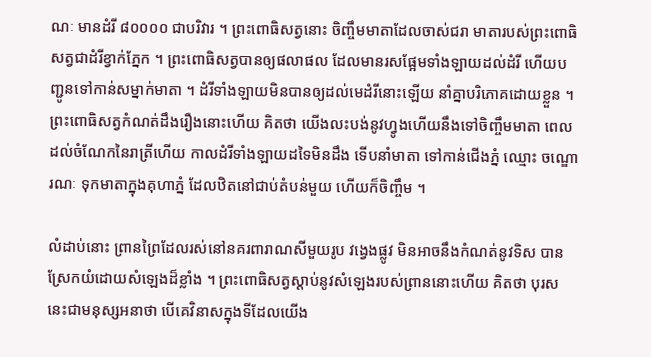ណៈ មានដំរី ៨០០០០ ជាបរិវារ ។ ព្រះពោធិសត្វនោះ ចិញ្ចឹមមាតាដែលចាស់ជរា មាតារបស់ព្រះពោធិសត្វជាដំរីខ្វាក់ភ្នែក ។ ព្រះពោធិសត្វបានឲ្យផលាផល ដែលមានរសផ្អែមទាំងឡាយដល់ដំរី ហើយបញ្ជូនទៅកាន់សម្នាក់មាតា ។ ដំរីទាំងឡាយមិនបានឲ្យដល់មេដំរីនោះឡើយ នាំគ្នាបរិភោគដោយខ្លួន ។ ព្រះពោធិសត្វកំណត់ដឹងរឿងនោះហើយ គិតថា យើងលះបង់នូវហ្វូងហើយនឹងទៅចិញ្ចឹមមាតា ពេលដល់ចំណែកនៃរាត្រីហើយ កាលដំរីទាំងឡាយដទៃមិនដឹង ទើបនាំមាតា ទៅកាន់ជើងភ្នំ ឈ្មោះ ចណ្ឌោរណៈ ទុកមាតាក្នុងគុហាភ្នំ ដែលឋិតនៅជាប់តំបន់មួយ ហើយក៏ចិញ្ចឹម ។

លំដាប់នោះ ព្រានព្រៃដែលរស់នៅនគរពារាណសីមួយរូប វង្វេងផ្លូវ មិនអាចនឹងកំណត់នូវទិស បានស្រែកយំដោយសំឡេងដ៏ខ្លាំង ។ ព្រះពោធិសត្វស្ដាប់នូវសំឡេងរបស់ព្រាននោះហើយ គិតថា បុរសនេះជាមនុស្សអនាថា បើគេវិនាសក្នុងទីដែលយើង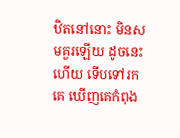ឋិតនៅនោះ មិនសមគួរឡើយ ដូចនេះហើយ ទើបទៅរកគេ ឃើញគេកំពុង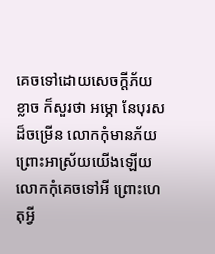គេចទៅដោយសេចក្ដីភ័យខ្លាច ក៏សួរថា អម្ភោ នែបុរសដ៏ចម្រើន លោកកុំមានភ័យព្រោះអាស្រ័យយើងឡើយ លោកកុំគេចទៅអី ព្រោះហេតុអ្វី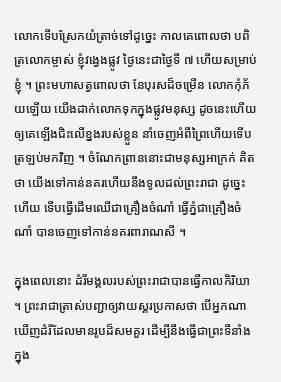លោកទើបស្រែកយំត្រាច់ទៅដូច្នេះ កាលគេពោលថា បពិត្រលោកម្ចាស់ ខ្ញុំវង្វេងផ្លូវ ថ្ងៃនេះជាថ្ងៃទី ៧ ហើយសម្រាប់ខ្ញុំ ។ ព្រះមហាសត្វពោលថា នែបុរសដ៏ចម្រើន លោកកុំភ័យឡើយ យើងដាក់លោកទុកក្នុងផ្លូវមនុស្ស ដូចនេះហើយ ឲ្យគេឡើងជិះលើខ្នងរបស់ខ្លួន នាំចេញអំពីព្រៃហើយទើបត្រឡប់មកវិញ ។ ចំណែកព្រាននោះជាមនុស្សអាក្រក់ គិតថា យើងទៅកាន់នគរហើយនឹងទូលដល់ព្រះរាជា ដូច្នេះហើយ ទើបធ្វើដើមឈើជាគ្រឿងចំណាំ ធ្វើភ្នំជាគ្រឿងចំណាំ បានចេញទៅកាន់នគរពារាណសី ។

ក្នុងពេលនោះ ដំរីមង្គលរបស់ព្រះរាជាបានធ្វើកាលកិរិយា ។ ព្រះរាជាត្រាស់បញ្ជាឲ្យវាយស្គរប្រកាសថា បើអ្នកណា ឃើញដំរីដែលមានរូបដ៏សមគួរ ដើម្បីនឹងធ្វើជាព្រះទីនាំងក្នុង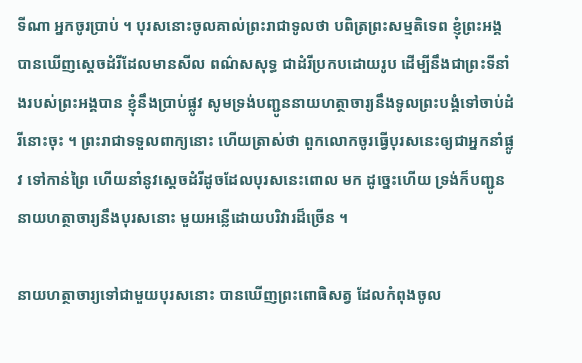ទីណា អ្នកចូរប្រាប់ ។ បុរសនោះចូលគាល់ព្រះរាជាទូលថា បពិត្រព្រះសម្មតិទេព ខ្ញុំព្រះអង្គបានឃើញស្ដេចដំរីដែលមានសីល ពណ៌សសុទ្ធ ជាដំរីប្រកបដោយរូប ដើម្បីនឹងជាព្រះទីនាំងរបស់ព្រះអង្គបាន ខ្ញុំនឹងប្រាប់ផ្លូវ សូមទ្រង់បញ្ជូននាយហត្ថាចារ្យនឹងទូលព្រះបង្គំទៅចាប់ដំរីនោះចុះ ។ ព្រះរាជាទទួលពាក្យនោះ ហើយត្រាស់ថា ពួកលោកចូរធ្វើបុរសនេះឲ្យជាអ្នកនាំផ្លូវ ទៅកាន់ព្រៃ ហើយនាំនូវស្ដេចដំរីដូចដែលបុរសនេះពោល មក ដូច្នេះហើយ ទ្រង់ក៏បញ្ជូននាយហត្ថាចារ្យនឹងបុរសនោះ មួយអន្លើដោយបរិវារដ៏ច្រើន ។

នាយហត្ថាចារ្យទៅជាមួយបុរសនោះ បានឃើញព្រះពោធិសត្វ ដែលកំពុងចូល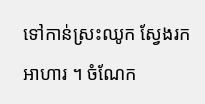ទៅកាន់ស្រះឈូក ស្វែងរកអាហារ ។ ចំណែក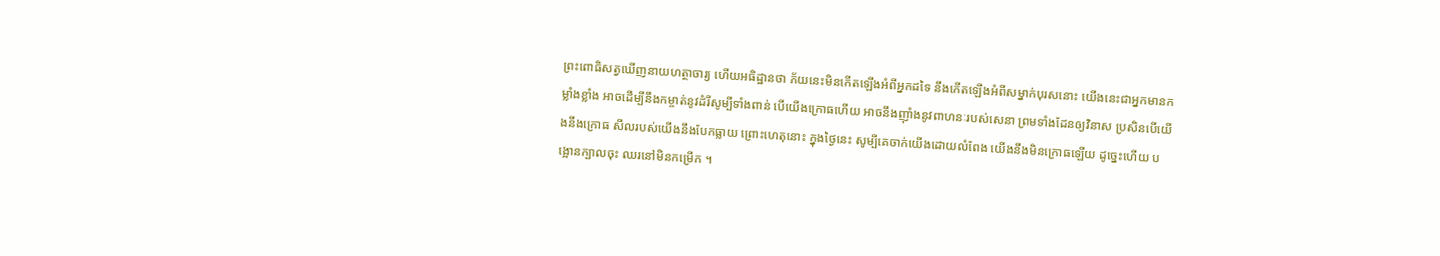ព្រះពោធិសត្វឃើញនាយហត្ថាចារ្យ ហើយអធិដ្ឋានថា ភ័យនេះមិនកើតឡើងអំពីអ្នកដទៃ នឹងកើតឡើងអំពីសម្នាក់បុរសនោះ យើងនេះជាអ្នកមានកម្លាំងខ្លាំង អាចដើម្បីនឹងកម្ចាត់នូវដំរីសូម្បីទាំងពាន់ បើយើងក្រោធហើយ អាចនឹងញ៉ាំងនូវពាហនៈរបស់សេនា ព្រមទាំងដែនឲ្យវិនាស ប្រសិនបើយើងនឹងក្រោធ សីលរបស់យើងនឹងបែកធ្លាយ ព្រោះហេតុនោះ ក្នុងថ្ងៃនេះ សូម្បីគេចាក់យើងដោយលំពែង យើងនឹងមិនក្រោធឡើយ ដូច្នេះហើយ បង្អោនក្បាលចុះ ឈរនៅមិនកម្រើក ។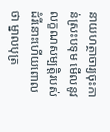នាយហត្ថាចារ្យចុះកាន់ស្រះបទុម មើលនូវលក្ខណសម្បត្តិរបស់ដំរីនោះហើយពោលថា ម្នាលបុត្រ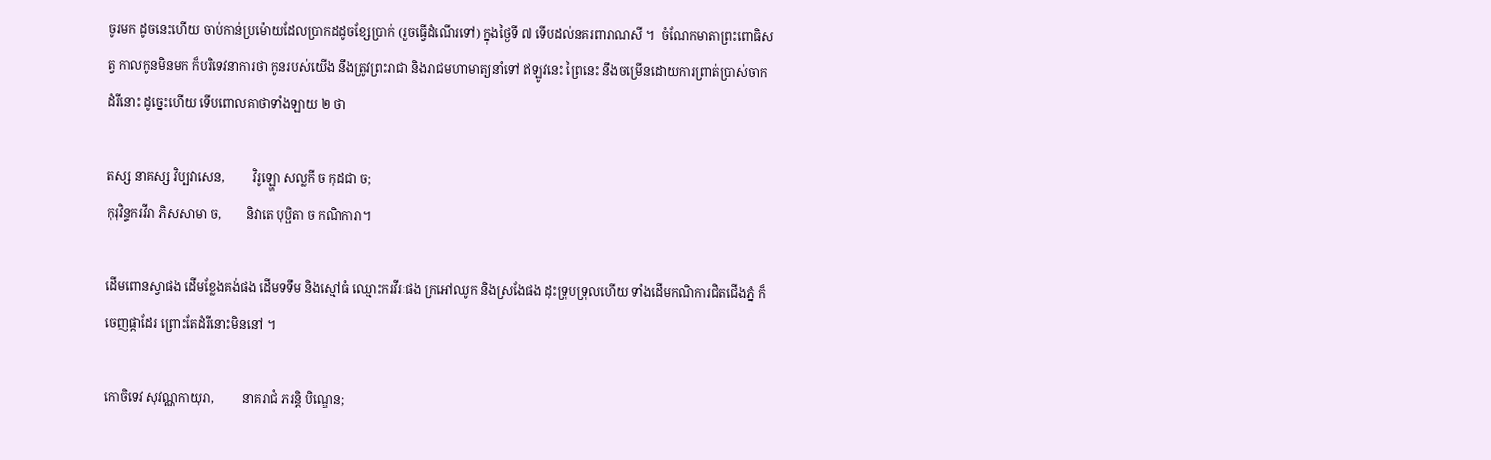ចូរមក ដូចនេះហើយ ចាប់កាន់ប្រម៉ោយដែលប្រាកដដូចខ្សែប្រាក់ (រួចធ្វើដំណើរទៅ) ក្នុងថ្ងៃទី ៧ ទើបដល់នគរពារាណសី ។  ចំណែកមាតាព្រះពោធិសត្វ កាលកូនមិនមក ក៏បរិទេវនាការថា កូនរបស់យើង នឹងត្រូវព្រះរាជា និងរាជមហាមាត្យនាំទៅ ឥឡូវនេះ ព្រៃនេះ នឹងចម្រើនដោយការព្រាត់ប្រាស់ចាកដំរីនោះ ដូច្នេះហើយ ទើបពោលគាថាទាំងឡាយ ២ ថា

តស្ស នាគស្ស វិប្បវាសេន,         វិរូឡ្ហោ សល្លកី ច កុដជា ច;
កុរុវិន្ទករវីរា ភិសសាមា ច,        និវាតេ បុប្ផិតា ច កណិការា។

ដើមពោនស្វាផង ដើមខ្លែងគង់ផង ដើមទទឹម និងស្មៅធំ ឈ្មោះករវីរៈផង ក្រអៅឈូក និងស្រងែផង ដុះទ្រុបទ្រុលហើយ ទាំងដើមកណិការជិតជើងភ្នំ ក៏ចេញផ្កាដែរ ព្រោះតែដំរីនោះមិននៅ ។

កោចិទេវ សុវណ្ណកាយុរា,         នាគរាជំ ភរន្តិ បិណ្ឌេន;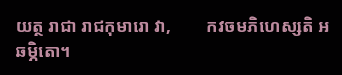យត្ថ រាជា រាជកុមារោ វា,        កវចមភិហេស្សតិ អឆម្ភិតោ។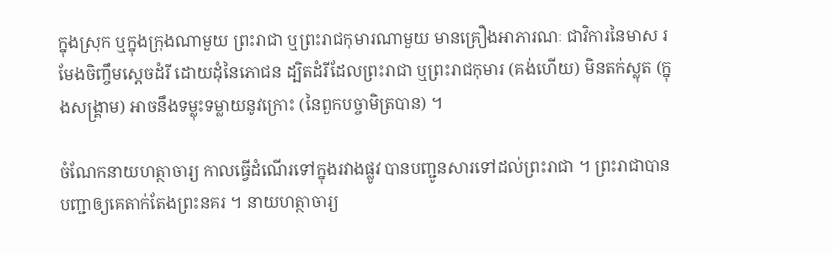ក្នុងស្រុក ឬក្នុងក្រុងណាមួយ ព្រះរាជា ឬព្រះរាជកុមារណាមួយ មានគ្រឿងអាភារណៈ ជាវិការនៃមាស រមែងចិញ្ចឹមសេ្តចដំរី ដោយដុំនៃភោជន ដ្បិតដំរីដែលព្រះរាជា ឬព្រះរាជកុមារ (គង់ហើយ) មិនតក់ស្លុត (ក្នុងសង្គ្រាម) អាចនឹងទម្លុះទម្លាយនូវក្រោះ (នៃពួកបច្ចាមិត្របាន) ។

ចំណែកនាយហត្ថាចារ្យ កាលធ្វើដំណើរទៅក្នុងរវាងផ្លូវ បានបញ្ជូនសារទៅដល់ព្រះរាជា ។ ព្រះរាជាបានបញ្ជាឲ្យគេតាក់តែងព្រះនគរ ។ នាយហត្ថាចារ្យ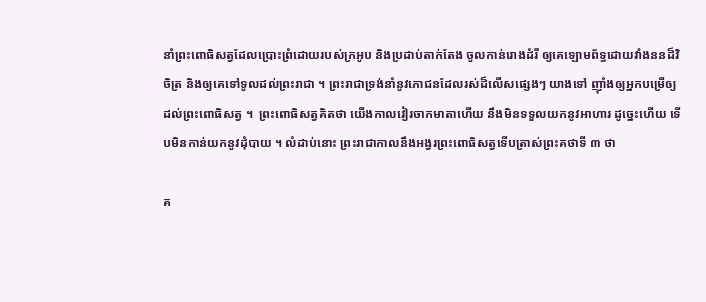នាំព្រះពោធិសត្វដែលប្រោះព្រំដោយរបស់ក្រអូប និងប្រដាប់តាក់តែង ចូលកាន់រោងដំរី ឲ្យគេឡោមព័ទ្ធដោយវាំងននដ៏វិចិត្រ និងឲ្យគេទៅទូលដល់ព្រះរាជា ។ ព្រះរាជាទ្រង់នាំនូវភោជនដែលរស់ដ៏លើសផ្សេងៗ យាងទៅ ញ៉ាំងឲ្យអ្នកបម្រើឲ្យដល់ព្រះពោធិសត្វ ។  ព្រះពោធិសត្វគិតថា យើងកាលវៀរចាកមាតាហើយ នឹងមិនទទួលយកនូវអាហារ ដូច្នេះហើយ ទើបមិនកាន់យកនូវដុំបាយ ។ លំដាប់នោះ ព្រះរាជាកាលនឹងអង្វរព្រះពោធិសត្វទើបត្រាស់ព្រះគថាទី ៣ ថា

គ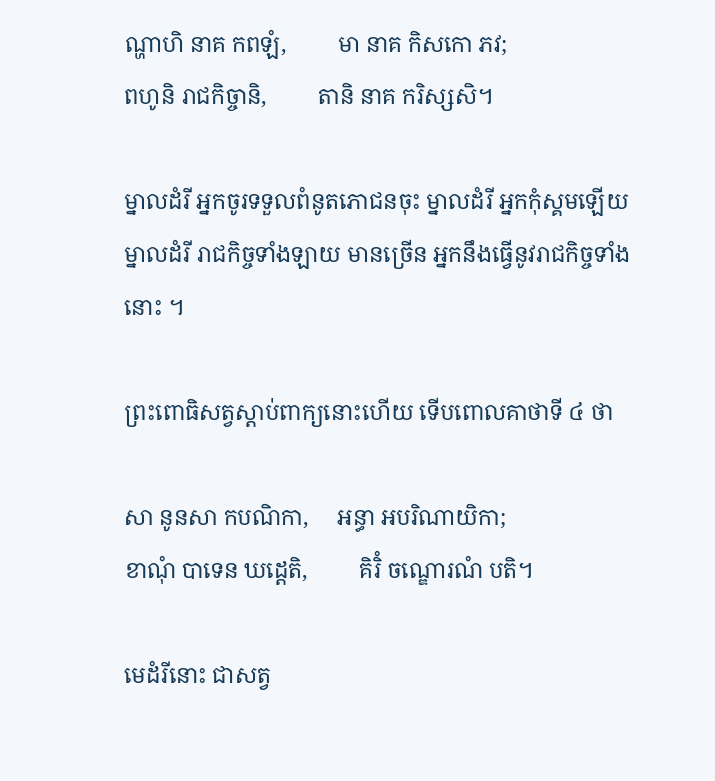ណ្ហាហិ នាគ កពឡំ,         មា នាគ កិសកោ ភវ;
ពហូនិ រាជកិច្ចានិ,         តានិ នាគ ករិស្សសិ។

ម្នាលដំរី អ្នកចូរទទួលពំនូតភោជនចុះ ម្នាលដំរី អ្នកកុំស្គមឡើយ ម្នាលដំរី រាជកិច្ចទាំងឡាយ មានច្រើន អ្នកនឹងធ្វើនូវរាជកិច្ចទាំងនោះ ។

ព្រះពោធិសត្វស្ដាប់ពាក្យនោះហើយ ទើបពោលគាថាទី ៤ ថា

សា នូនសា កបណិកា,     អន្ធា អបរិណាយិកា;
ខាណុំ បាទេន ឃដ្ដេតិ,         គិរិំ ចណ្ឌោរណំ បតិ។

មេដំរីនោះ ជាសត្វ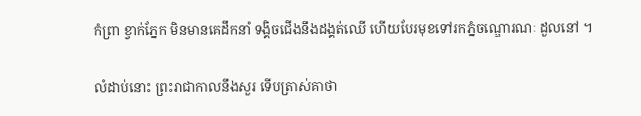កំព្រា ខ្វាក់ភ្នែក មិនមានគេដឹកនាំ ទង្គិចជើងនឹងដង្គត់ឈើ ហើយបែរមុខទៅរកភ្នំចណ្ឌោរណៈ ដួលនៅ ។

លំដាប់នោះ ព្រះរាជាកាលនឹងសួរ ទើបត្រាស់គាថា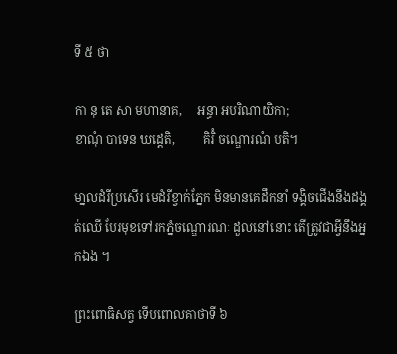ទី ៥ ថា

កា នុ តេ សា មហានាគ,     អន្ធា អបរិណាយិកា;
ខាណុំ បាទេន ឃដ្ដេតិ,         គិរិំ ចណ្ឌោរណំ បតិ។

មា្នលដំរីប្រសើរ មេដំរីខ្វាក់ភ្នែក មិនមានគេដឹកនាំ ទង្គិចជើងនឹងដង្គត់ឈើ បែរមុខទៅរកភ្នំចណ្ឌោរណៈ ដួលនៅនោះ តើត្រូវជាអ្វីនឹងអ្នកឯង ។

ព្រះពោធិសត្វ ទើបពោលគាថាទី ៦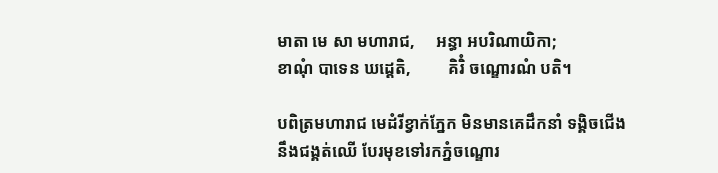មាតា មេ សា មហារាជ,     អន្ធា អបរិណាយិកា;
ខាណុំ បាទេន ឃដ្ដេតិ,         គិរិំ ចណ្ឌោរណំ បតិ។

បពិត្រមហារាជ មេដំរីខ្វាក់ភ្នែក មិនមានគេដឹកនាំ ទង្គិចជើងនឹងជង្គត់ឈើ បែរមុខទៅរកភ្នំចណ្ឌោរ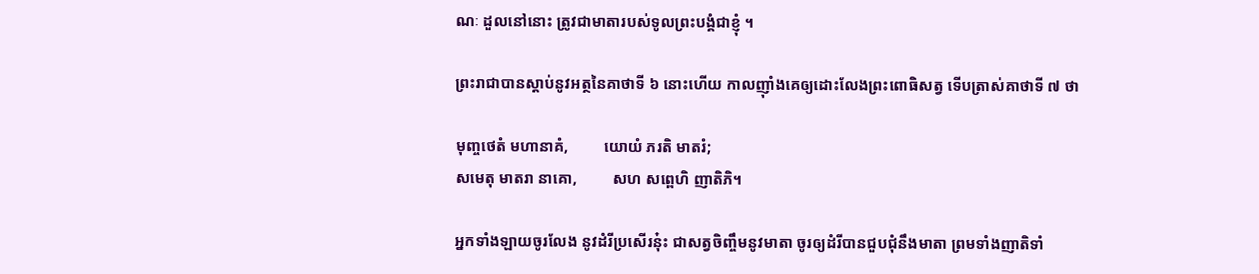ណៈ ដួលនៅនោះ ត្រូវជាមាតារបស់ទូលព្រះបង្គំជាខ្ញុំ ។

ព្រះរាជាបានស្ដាប់នូវអត្ថនៃគាថាទី ៦ នោះហើយ កាលញ៉ាំងគេឲ្យដោះលែងព្រះពោធិសត្វ ទើបត្រាស់គាថាទី ៧ ថា

មុញ្ចថេតំ មហានាគំ,         យោយំ ភរតិ មាតរំ;
សមេតុ មាតរា នាគោ,         សហ សព្ពេហិ ញាតិភិ។

អ្នកទាំងឡាយចូរលែង នូវដំរីប្រសើរនុ៎ះ ជាសត្វចិញ្ចឹមនូវមាតា ចូរឲ្យដំរីបានជួបជុំនឹងមាតា ព្រមទាំងញាតិទាំ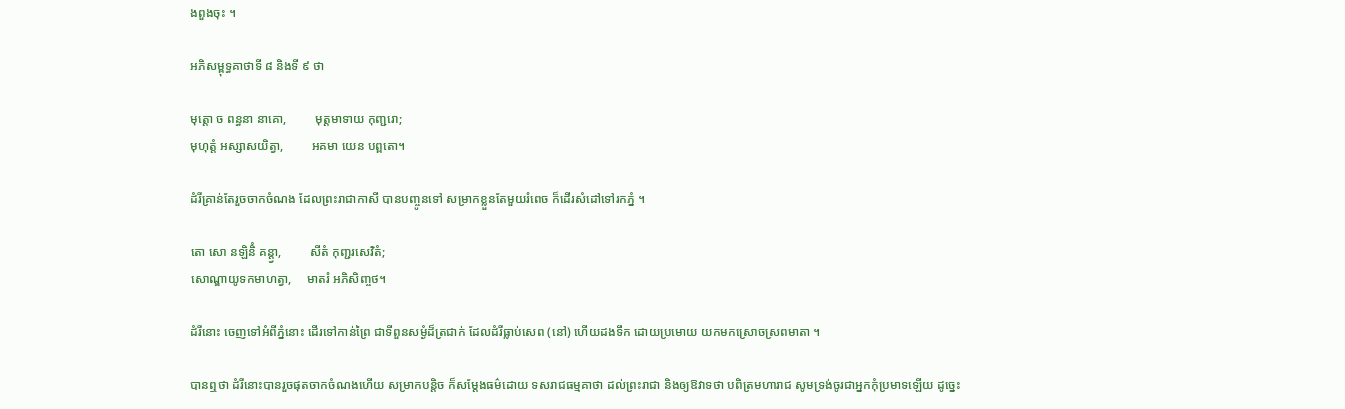ងពួងចុះ ។

អភិសម្ពុទ្ធគាថាទី ៨ និងទី ៩ ថា

មុត្តោ ច ពន្ធនា នាគោ,         មុត្តមាទាយ កុញ្ជរោ;
មុហុត្តំ អស្សាសយិត្វា,         អគមា យេន បព្ពតោ។

ដំរីគ្រាន់តែរួចចាកចំណង ដែលព្រះរាជាកាសី បានបញ្ចូនទៅ សម្រាកខ្លួនតែមួយរំពេច ក៏ដើរសំដៅទៅរកភ្នំ ។

តោ សោ នឡិនិំ គន្ត្វា,         សីតំ កុញ្ជរសេវិតំ;
សោណ្ឌាយូទកមាហត្វា,     មាតរំ អភិសិញ្ចថ។

ដំរីនោះ ចេញទៅអំពីភ្នំនោះ ដើរទៅកាន់ព្រៃ ជាទីពួនសម្ងំដ៏ត្រជាក់ ដែលដំរីធ្លាប់សេព (នៅ) ហើយដងទឹក ដោយប្រមោយ យកមកស្រោចស្រពមាតា ។

បានឮថា ដំរីនោះបានរួចផុតចាកចំណងហើយ សម្រាកបន្តិច ក៏សម្ដែងធម៌ដោយ ទសរាជធម្មគាថា ដល់ព្រះរាជា និងឲ្យឱវាទថា បពិត្រមហារាជ សូមទ្រង់ចូរជាអ្នកកុំប្រមាទឡើយ ដូច្នេះ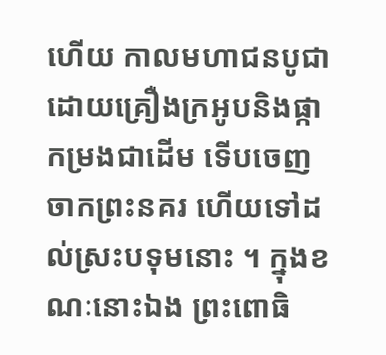ហើយ កាលមហាជនបូជាដោយគ្រឿងក្រអូបនិងផ្កាកម្រងជាដើម ទើបចេញចាកព្រះនគរ ហើយទៅដល់ស្រះបទុមនោះ ។ ក្នុងខណៈនោះឯង ព្រះពោធិ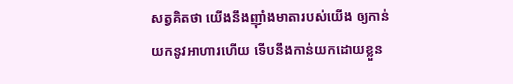សត្វគិតថា យើងនឹងញ៉ាំងមាតារបស់យើង ឲ្យកាន់យកនូវអាហារហើយ ទើបនឹងកាន់យកដោយខ្លួន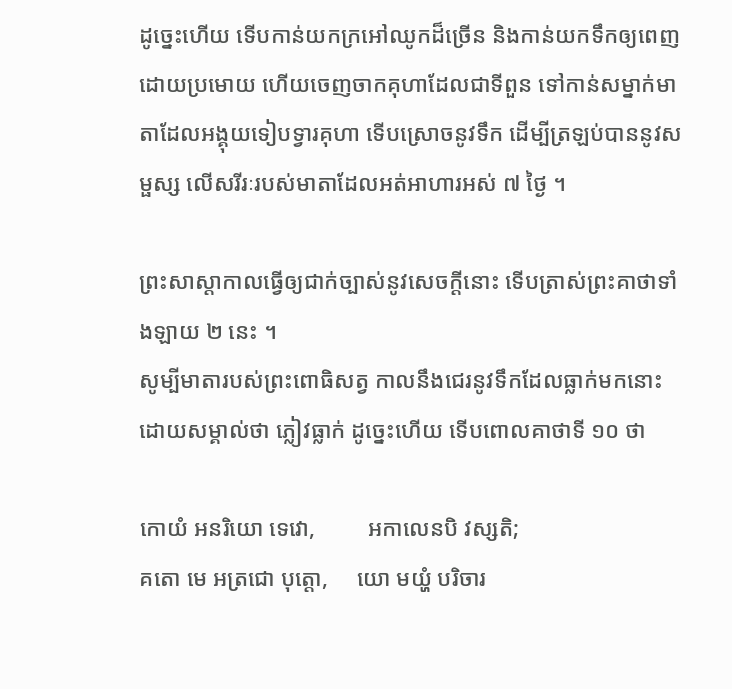ដូច្នេះហើយ ទើបកាន់យកក្រអៅឈូកដ៏ច្រើន និងកាន់យកទឹកឲ្យពេញដោយប្រមោយ ហើយចេញចាកគុហាដែលជាទីពួន ទៅកាន់សម្នាក់មាតាដែលអង្គុយទៀបទ្វារគុហា ទើបស្រោចនូវទឹក ដើម្បីត្រឡប់បាននូវសម្ផស្ស លើសរីរៈរបស់មាតាដែលអត់អាហារអស់ ៧ ថ្ងៃ ។

ព្រះសាស្ដាកាលធ្វើឲ្យជាក់ច្បាស់នូវសេចក្ដីនោះ ទើបត្រាស់ព្រះគាថាទាំងឡាយ ២ នេះ ។
សូម្បីមាតារបស់ព្រះពោធិសត្វ កាលនឹងជេរនូវទឹកដែលធ្លាក់មកនោះ ដោយសម្គាល់ថា ភ្លៀវធ្លាក់ ដូច្នេះហើយ ទើបពោលគាថាទី ១០ ថា

កោយំ អនរិយោ ទេវោ,         អកាលេនបិ វស្សតិ;
គតោ មេ អត្រជោ បុត្តោ,     យោ មយ្ហំ បរិចារ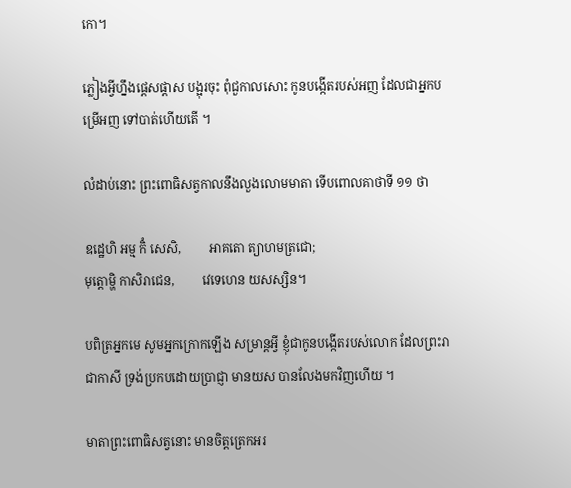កោ។

ភ្លៀងអ្វីហ្នឹងផ្តេសផ្តាស បង្អុរចុះ ពុំជួកាលសោះ កូនបង្កើតរបស់អញ ដែលជាអ្នកបម្រើអញ ទៅបាត់ហើយតើ ។

លំដាប់នោះ ព្រះពោធិសត្វកាលនឹងលួងលោមមាតា ទើបពោលគាថាទី ១១ ថា

ឧដ្ឋេហិ អម្ម កិំ សេសិ,         អាគតោ ត្យាហមត្រជោ;
មុត្តោម្ហិ កាសិរាជេន,         វេទេហេន យសស្សិន។

បពិត្រអ្នកមេ សូមអ្នកក្រោកឡើង សម្រាន្តអ្វី ខ្ញុំជាកូនបង្កើតរបស់លោក ដែលព្រះរាជាកាសី ទ្រង់ប្រកបដោយប្រាជ្ញា មានយស បានលែងមកវិញហើយ ។

មាតាព្រះពោធិសត្វនោះ មានចិត្តត្រេកអរ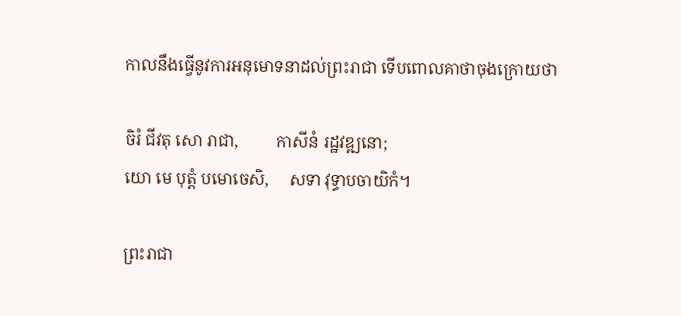កាលនឹងធ្វើនូវការអនុមោទនាដល់ព្រះរាជា ទើបពោលគាថាចុងក្រោយថា

ចិរំ ជីវតុ សោ រាជា,         កាសីនំ រដ្ឋវឌ្ឍនោ;
យោ មេ បុត្តំ បមោចេសិ,     សទា វុទ្ធាបចាយិកំ។

ព្រះរាជា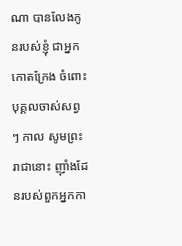ណា បានលែងកូនរបស់ខ្ញុំ ជាអ្នកកោតក្រែង ចំពោះបុគ្គលចាស់សព្វ ៗ កាល សូមព្រះរាជានោះ ញ៉ាំងដែនរបស់ពួកអ្នកកា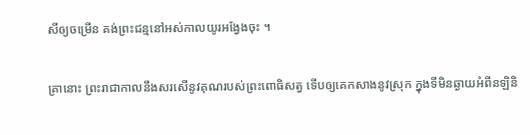សីឲ្យចម្រើន គង់ព្រះជន្មនៅអស់កាលយូរអង្វែងចុះ ។

គ្រានោះ ព្រះរាជាកាលនឹងសរសើនូវគុណរបស់ព្រះពោធិសត្វ ទើបឲ្យគេកសាងនូវស្រុក ក្នុងទីមិនឆ្ងាយអំពីនឡិនិ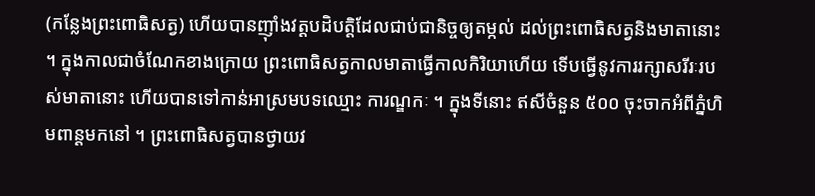(កន្លែងព្រះពោធិសត្វ) ហើយបានញ៉ាំងវត្តបដិបត្តិដែលជាប់ជានិច្ចឲ្យតម្កល់ ដល់ព្រះពោធិសត្វនិងមាតានោះ ។ ក្នុងកាលជាចំណែកខាងក្រោយ ព្រះពោធិសត្វកាលមាតាធ្វើកាលកិរិយាហើយ ទើបធ្វើនូវការរក្សាសរីរៈរបស់មាតានោះ ហើយបានទៅកាន់អាស្រមបទឈ្មោះ ការណ្ឌកៈ ។ ក្នុងទីនោះ ឥសីចំនួន ៥០០ ចុះចាកអំពីភ្នំហិមពាន្តមកនៅ ។ ព្រះពោធិសត្វបានថ្វាយវ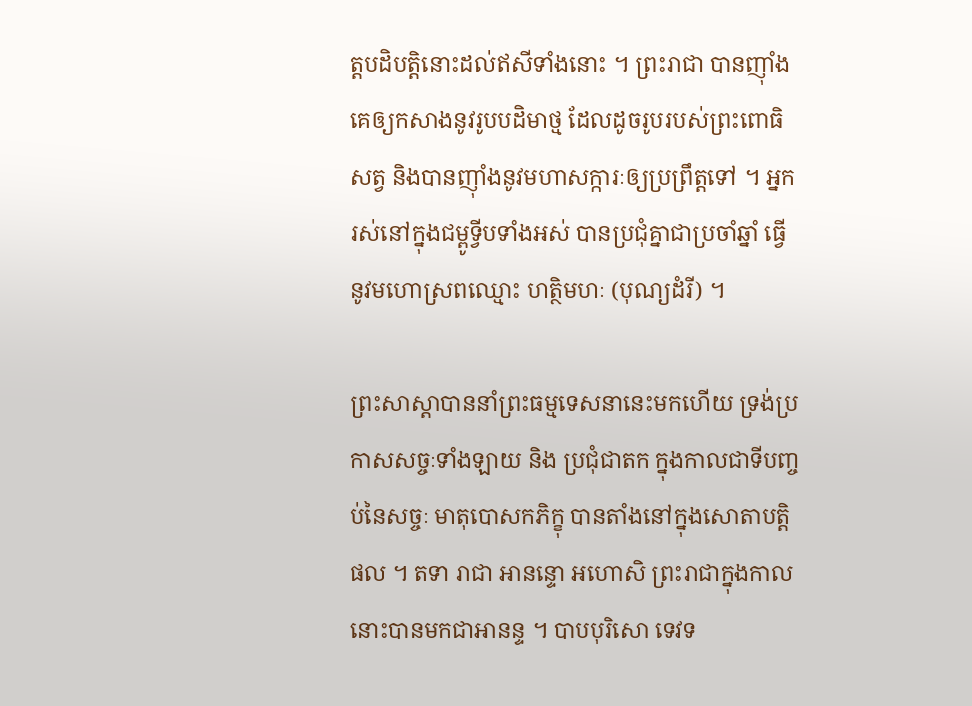ត្តបដិបត្តិនោះដល់ឥសីទាំងនោះ ។ ព្រះរាជា បានញ៉ាំងគេឲ្យកសាងនូវរូបបដិមាថ្ម ដែលដូចរូបរបស់ព្រះពោធិសត្វ និងបានញ៉ាំងនូវមហាសក្ការៈឲ្យប្រព្រឹត្តទៅ ។ អ្នករស់នៅក្នុងជម្ពូទ្វីបទាំងអស់ បានប្រជុំគ្នាជាប្រចាំឆ្នាំ ធ្វើនូវមហោស្រពឈ្មោះ ហត្ថិមហៈ (បុណ្យដំរី) ។

ព្រះសាស្ដាបាននាំព្រះធម្មទេសនានេះមកហើយ ទ្រង់ប្រកាសសច្ចៈទាំងឡាយ និង ប្រជុំជាតក ក្នុងកាលជាទីបញ្ចប់នៃសច្ចៈ មាតុបោសកភិក្ខុ បានតាំងនៅក្នុងសោតាបត្តិផល ។ តទា រាជា អានន្ទោ អហោសិ ព្រះរាជាក្នុងកាលនោះបានមកជាអានន្ទ ។ បាបបុរិសោ ទេវទ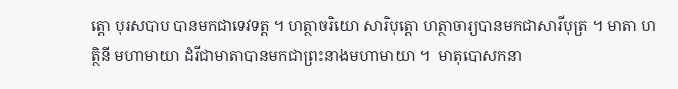ត្តោ បុរសបាប បានមកជាទេវទត្ត ។ ហត្ថាចរិយោ សារិបុត្តោ ហត្ថាចារ្យបានមកជាសារីបុត្រ ។ មាតា ហត្ថិនី មហាមាយា ដំរីជាមាតាបានមកជាព្រះនាងមហាមាយា ។  មាតុបោសកនា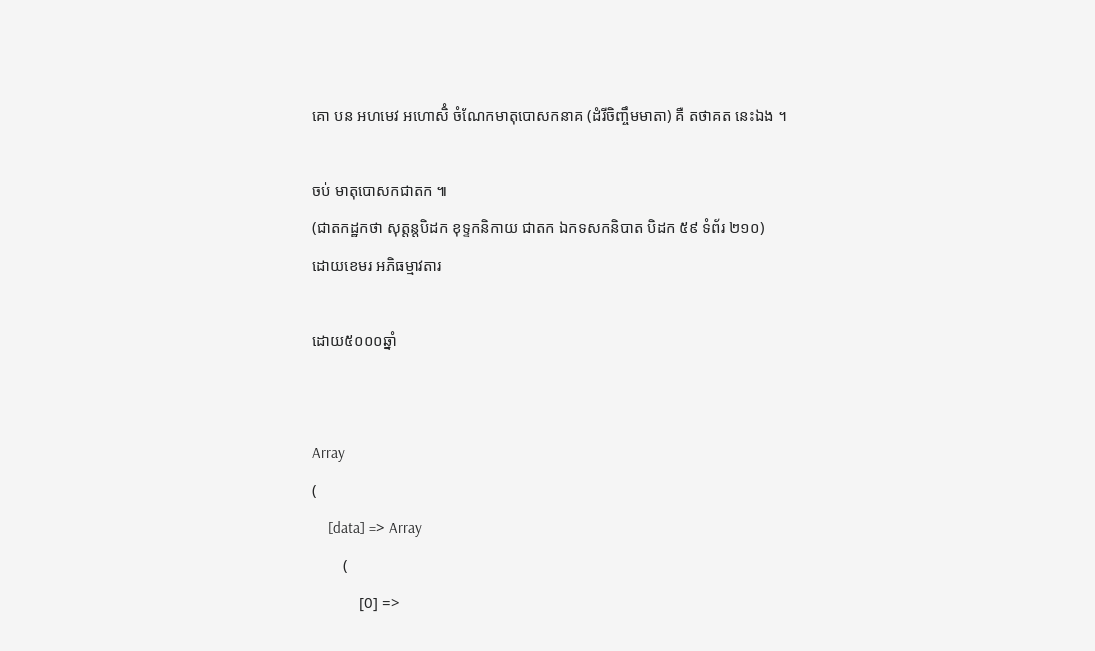គោ បន អហមេវ អហោសិំ ចំណែកមាតុបោសកនាគ (ដំរីចិញ្ចឹមមាតា) គឺ តថាគត នេះឯង ។

ចប់ មាតុបោសកជាតក ៕
(ជាតកដ្ឋកថា សុត្តន្តបិដក ខុទ្ទកនិកាយ ជាតក ឯកទសកនិបាត បិដក ៥៩ ទំព័រ ២១០)
ដោយខេមរ អភិធម្មាវតារ

ដោយ៥០០០ឆ្នាំ


Array
(
    [data] => Array
        (
            [0] =>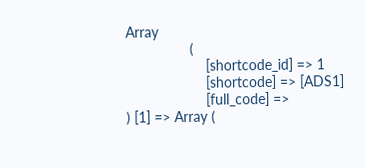Array
                (
                    [shortcode_id] => 1
                    [shortcode] => [ADS1]
                    [full_code] =>
) [1] => Array (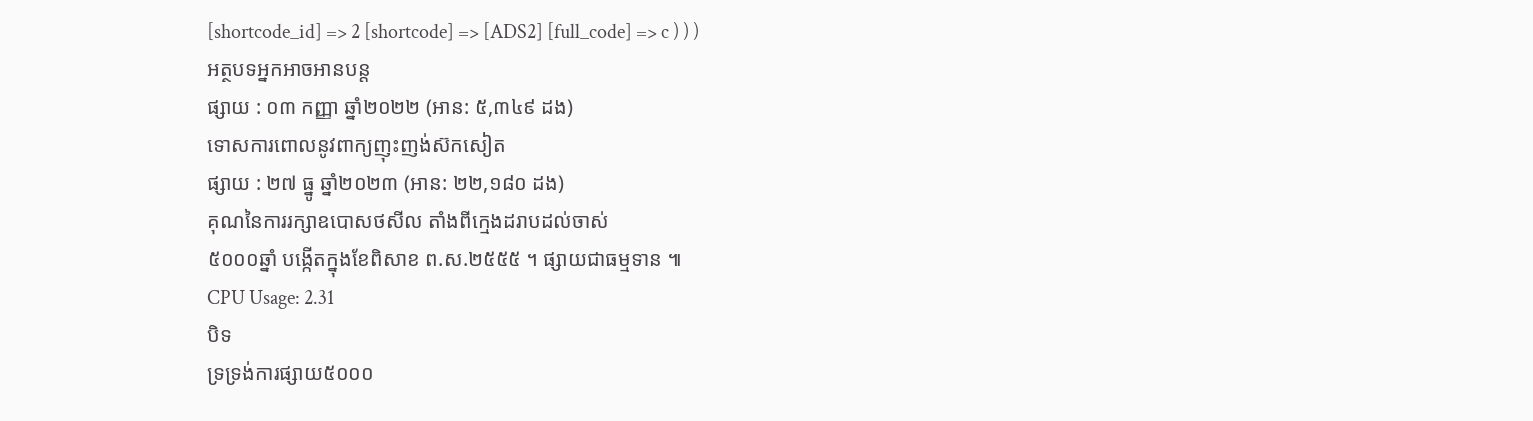[shortcode_id] => 2 [shortcode] => [ADS2] [full_code] => c ) ) )
អត្ថបទអ្នកអាចអានបន្ត
ផ្សាយ : ០៣ កញ្ញា ឆ្នាំ២០២២ (អាន: ៥,៣៤៩ ដង)
ទោសការពោលនូវពាក្យញុះញង់ស៊កសៀត
ផ្សាយ : ២៧ ធ្នូ ឆ្នាំ២០២៣ (អាន: ២២,១៨០ ដង)
គុណនៃការរក្សាឧបោសថសីល តាំងពីក្មេងដរាបដល់ចាស់
៥០០០ឆ្នាំ បង្កើតក្នុងខែពិសាខ ព.ស.២៥៥៥ ។ ផ្សាយជាធម្មទាន ៕
CPU Usage: 2.31
បិទ
ទ្រទ្រង់ការផ្សាយ៥០០០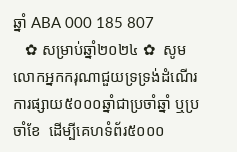ឆ្នាំ ABA 000 185 807
   ✿ សម្រាប់ឆ្នាំ២០២៤ ✿  សូមលោកអ្នកករុណាជួយទ្រទ្រង់ដំណើរការផ្សាយ៥០០០ឆ្នាំជាប្រចាំឆ្នាំ ឬប្រចាំខែ  ដើម្បីគេហទំព័រ៥០០០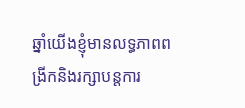ឆ្នាំយើងខ្ញុំមានលទ្ធភាពពង្រីកនិងរក្សាបន្តការ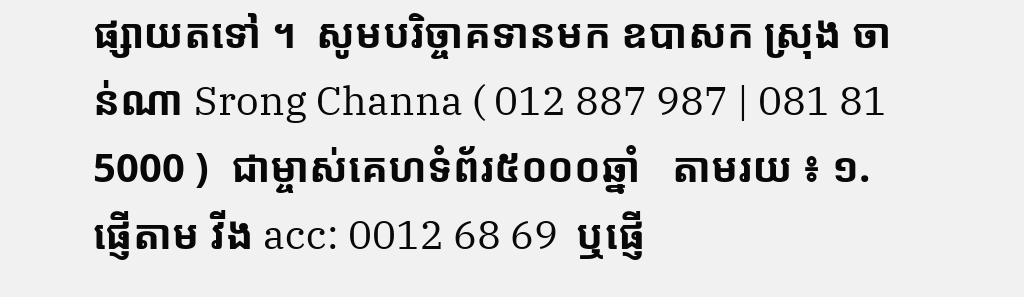ផ្សាយតទៅ ។  សូមបរិច្ចាគទានមក ឧបាសក ស្រុង ចាន់ណា Srong Channa ( 012 887 987 | 081 81 5000 )  ជាម្ចាស់គេហទំព័រ៥០០០ឆ្នាំ   តាមរយ ៖ ១. ផ្ញើតាម វីង acc: 0012 68 69  ឬផ្ញើ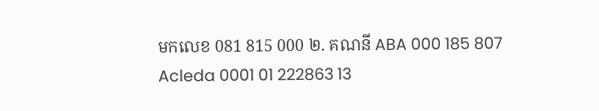មកលេខ 081 815 000 ២. គណនី ABA 000 185 807 Acleda 0001 01 222863 13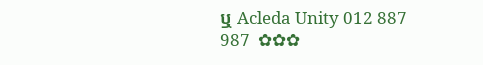ឬ Acleda Unity 012 887 987  ✿✿✿